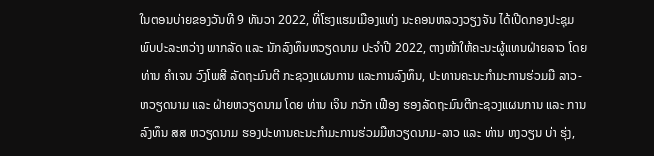ໃນຕອນບ່າຍຂອງວັນທີ 9 ທັນວາ 2022, ທີ່ໂຮງແຮມເມືອງແທ່ງ ນະຄອນຫລວງວຽງຈັນ ໄດ້ເປີດກອງປະຊຸມພົບປະລະຫວ່າງ ພາກລັດ ແລະ ນັກລົງທຶນຫວຽດນາມ ປະຈຳປີ 2022, ຕາງໜ້າໃຫ້ຄະນະຜູ້ແທນຝ່າຍລາວ ໂດຍ ທ່ານ ຄຳເຈນ ວົງໂພສີ ລັດຖະມົນຕີ ກະຊວງແຜນການ ແລະການລົງທຶນ, ປະທານຄະນະກຳມະການຮ່ວມມື ລາວ-ຫວຽດນາມ ແລະ ຝ່າຍຫວຽດນາມ ໂດຍ ທ່ານ ເຈິນ ກວັກ ເຟືອງ ຮອງລັດຖະມົນຕີກະຊວງແຜນການ ແລະ ການລົງທຶນ ສສ ຫວຽດນາມ ຮອງປະທານຄະນະກຳມະການຮ່ວມມືຫວຽດນາມ-ລາວ ແລະ ທ່ານ ຫງວຽນ ບ່າ ຮຸ່ງ,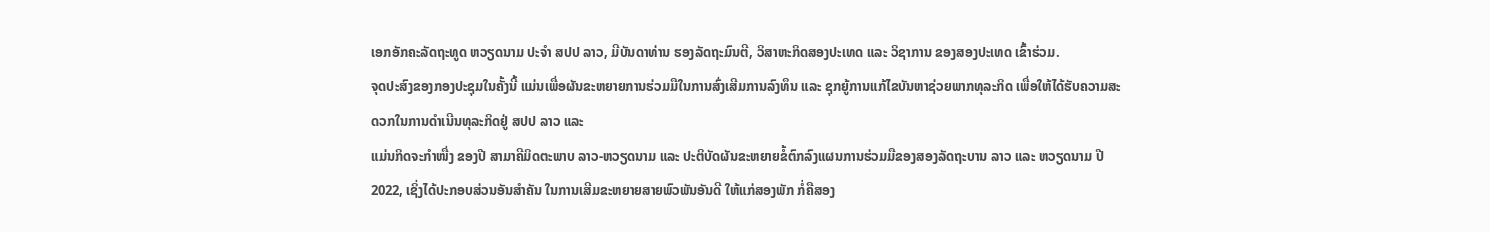ເອກອັກຄະລັດຖະທູດ ຫວຽດນາມ ປະຈໍາ ສປປ ລາວ, ມີບັນດາທ່ານ ຮອງລັດຖະມົນຕີ, ວິສາຫະກິດສອງປະເທດ ແລະ ວິຊາການ ຂອງສອງປະເທດ ເຂົ້າຮ່ວມ.
ຈຸດປະສົງຂອງກອງປະຊຸມໃນຄັ້ງນີ້ ແມ່ນເພື່ອຜັນຂະຫຍາຍການຮ່ວມມືໃນການສົ່ງເສີມການລົງທຶນ ແລະ ຊຸກຍູ້ການແກ້ໄຂບັນຫາຊ່ວຍພາກທຸລະກິດ ເພື່ອໃຫ້ໄດ້ຮັບຄວາມສະດວກໃນການດຳເນີນທຸລະກິດຢູ່ ສປປ ລາວ ແລະ
ແມ່ນກິດຈະກຳໜື່ງ ຂອງປີ ສາມາຄີມິດຕະພາບ ລາວ-ຫວຽດນາມ ແລະ ປະຕິບັດຜັນຂະຫຍາຍຂໍ້ຕົກລົງແຜນການຮ່ວມມືຂອງສອງລັດຖະບານ ລາວ ແລະ ຫວຽດນາມ ປີ 2022, ເຊິ່ງໄດ້ປະກອບສ່ວນອັນສໍາຄັນ ໃນການເສີມຂະຫຍາຍສາຍພົວພັນອັນດີ ໃຫ້ແກ່ສອງພັກ ກໍ່ຄືສອງ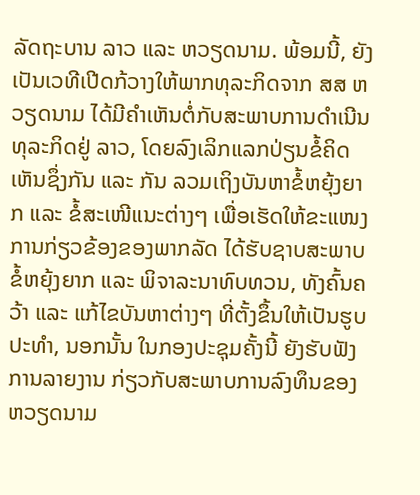ລັດຖະບານ ລາວ ແລະ ຫວຽດນາມ. ພ້ອມນີ້, ຍັງເປັນເວທີເປີດກ້ວາງໃຫ້ພາກທຸລະກິດຈາກ ສສ ຫວຽດນາມ ໄດ້ມີຄໍາເຫັນຕໍ່ກັບສະພາບການດໍາເນີນທຸລະກິດຢູ່ ລາວ, ໂດຍລົງເລິກແລກປ່ຽນຂໍ້ຄິດເຫັນຊຶ່ງກັນ ແລະ ກັນ ລວມເຖິງບັນຫາຂໍ້ຫຍຸ້ງຍາກ ແລະ ຂໍ້ສະເໜີແນະຕ່າງໆ ເພື່ອເຮັດໃຫ້ຂະແໜງການກ່ຽວຂ້ອງຂອງພາກລັດ ໄດ້ຮັບຊາບສະພາບຂໍ້ຫຍຸ້ງຍາກ ແລະ ພິຈາລະນາທົບທວນ, ທັງຄົ້ນຄວ້າ ແລະ ແກ້ໄຂບັນຫາຕ່າງໆ ທີ່ຕັ້ງຂຶ້ນໃຫ້ເປັນຮູບປະທໍາ, ນອກນັ້ນ ໃນກອງປະຊຸມຄັ້ງນີ້ ຍັງຮັບຟັງການລາຍງານ ກ່ຽວກັບສະພາບການລົງທຶນຂອງຫວຽດນາມ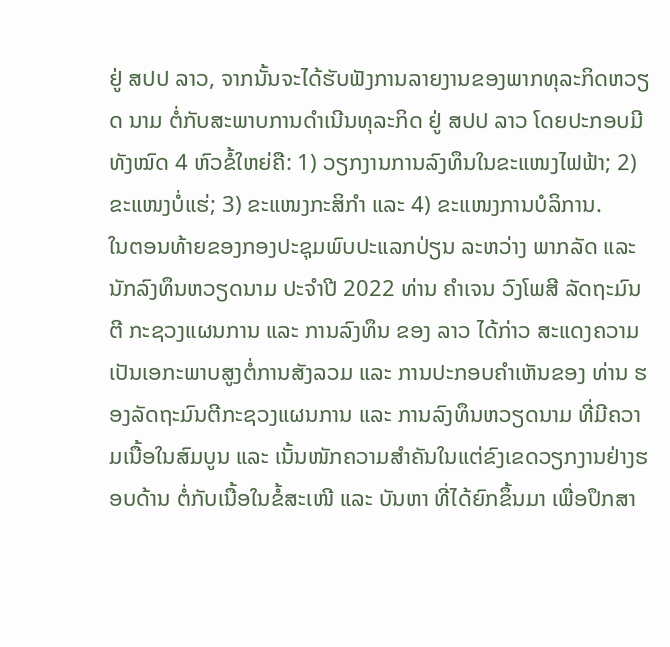ຢູ່ ສປປ ລາວ, ຈາກນັ້ນຈະໄດ້ຮັບຟັງການລາຍງານຂອງພາກທຸລະກິດຫວຽດ ນາມ ຕໍ່ກັບສະພາບການດໍາເນີນທຸລະກິດ ຢູ່ ສປປ ລາວ ໂດຍປະກອບມີທັງໝົດ 4 ຫົວຂໍ້ໃຫຍ່ຄື: 1) ວຽກງານການລົງທຶນໃນຂະແໜງໄຟຟ້າ; 2) ຂະແໜງບໍ່ແຮ່; 3) ຂະແໜງກະສິກຳ ແລະ 4) ຂະແໜງການບໍລິການ.
ໃນຕອນທ້າຍຂອງກອງປະຊຸມພົບປະແລກປ່ຽນ ລະຫວ່າງ ພາກລັດ ແລະ ນັກລົງທຶນຫວຽດນາມ ປະຈຳປີ 2022 ທ່ານ ຄຳເຈນ ວົງໂພສີ ລັດຖະມົນຕີ ກະຊວງແຜນການ ແລະ ການລົງທຶນ ຂອງ ລາວ ໄດ້ກ່າວ ສະແດງຄວາມເປັນເອກະພາບສູງຕໍ່ການສັງລວມ ແລະ ການປະກອບຄໍາເຫັນຂອງ ທ່ານ ຮອງລັດຖະມົນຕີກະຊວງແຜນການ ແລະ ການລົງທຶນຫວຽດນາມ ທີ່ມີຄວາມເນື້ອໃນສົມບູນ ແລະ ເນັ້ນໜັກຄວາມສໍາຄັນໃນແຕ່ຂົງເຂດວຽກງານຢ່າງຮອບດ້ານ ຕໍ່ກັບເນື້ອໃນຂໍ້ສະເໜີ ແລະ ບັນຫາ ທີ່ໄດ້ຍົກຂຶ້ນມາ ເພື່ອປຶກສາ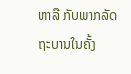ຫາລື ກັບພາກລັດຖະບານໃນຄັ້ງ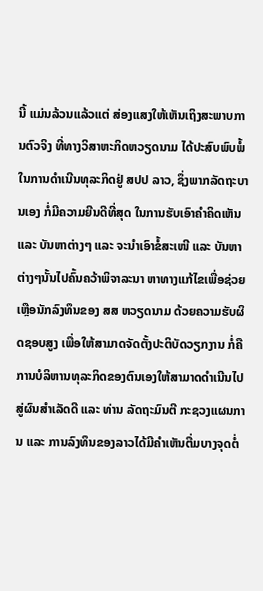ນີ້ ແມ່ນລ້ວນແລ້ວແຕ່ ສ່ອງແສງໃຫ້ເຫັນເຖິງສະພາບການຕົວຈິງ ທີ່ທາງວິສາຫະກິດຫວຽດນາມ ໄດ້ປະສົບພົບພໍ້ໃນການດໍາເນີນທຸລະກິດຢູ່ ສປປ ລາວ, ຊຶ່ງພາກລັດຖະບານເອງ ກໍ່ມີຄວາມຍີນດີທີ່ສຸດ ໃນການຮັບເອົາຄໍາຄິດເຫັນ ແລະ ບັນຫາຕ່າງໆ ແລະ ຈະນໍາເອົາຂໍ້ສະເໜີ ແລະ ບັນຫາຕ່າງໆນັ້ນໄປຄົ້ນຄວ້າພິຈາລະນາ ຫາທາງແກ້ໄຂເພື່ອຊ່ວຍເຫຼືອນັກລົງທຶນຂອງ ສສ ຫວຽດນາມ ດ້ວຍຄວາມຮັບຜິດຊອບສູງ ເພື່ອໃຫ້ສາມາດຈັດຕັ້ງປະຕິບັດວຽກງານ ກໍ່ຄືການບໍລິຫານທຸລະກິດຂອງຕົນເອງໃຫ້ສາມາດດໍາເນີນໄປສູ່ຜົນສໍາເລັດດີ ແລະ ທ່ານ ລັດຖະມົນຕີ ກະຊວງແຜນການ ແລະ ການລົງທຶນຂອງລາວໄດ້ມີຄໍາເຫັນຕື່ມບາງຈຸດຕໍ່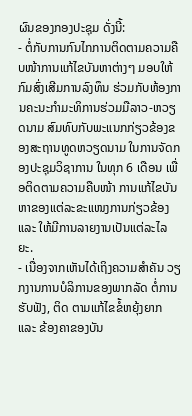ຜົນຂອງກອງປະຊຸມ ດັ່ງນີ້:
- ຕໍ່ກັບການກົນໄກການຕິດຕາມຄວາມຄືບໜ້າການແກ້ໄຂບັນຫາຕ່າງໆ ມອບໃຫ້ກົມສົ່ງເສີມການລົງທຶນ ຮ່ວມກັບຫ້ອງການຄະນະກຳມະທິການຮ່ວມມືລາວ-ຫວຽດນາມ ສົມທົບກັບພະແນກກ່ຽວຂ້ອງຂອງສະຖານທູດຫວຽດນາມ ໃນການຈັດກອງປະຊຸມວິຊາການ ໃນທຸກ 6 ເດືອນ ເພື່ອຕິດຕາມຄວາມຄືບໜ້າ ການແກ້ໄຂບັນຫາຂອງແຕ່ລະຂະແໜງການກ່ຽວຂ້ອງ ແລະ ໃຫ້ມີການລາຍງານເປັນແຕ່ລະໄລຍະ.
- ເນື່ອງຈາກເຫັນໄດ້ເຖິງຄວາມສໍາຄັນ ວຽກງານການບໍລິການຂອງພາກລັດ ຕໍ່ການຮັບຟັງ, ຕິດ ຕາມແກ້ໄຂຂໍ້ຫຍຸ້ງຍາກ ແລະ ຂ້ອງຄາຂອງບັນ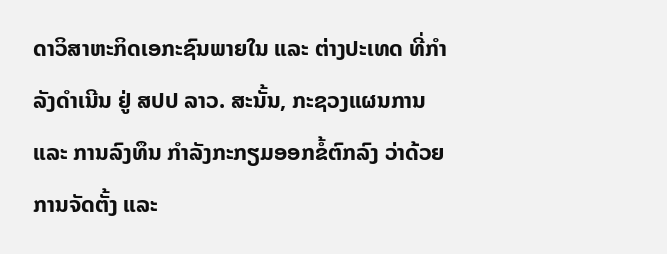ດາວິສາຫະກິດເອກະຊົນພາຍໃນ ແລະ ຕ່າງປະເທດ ທີ່ກໍາລັງດໍາເນີນ ຢູ່ ສປປ ລາວ. ສະນັ້ນ, ກະຊວງແຜນການ ແລະ ການລົງທຶນ ກໍາລັງກະກຽມອອກຂໍ້ຕົກລົງ ວ່າດ້ວຍການຈັດຕັ້ງ ແລະ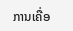ການເຄື່ອ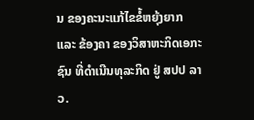ນ ຂອງຄະນະແກ້ໄຂຂໍ້ຫຍຸ້ງຍາກ ແລະ ຂ້ອງຄາ ຂອງວິສາຫະກິດເອກະຊົນ ທີ່ດໍາເນີນທຸລະກິດ ຢູ່ ສປປ ລາວ.